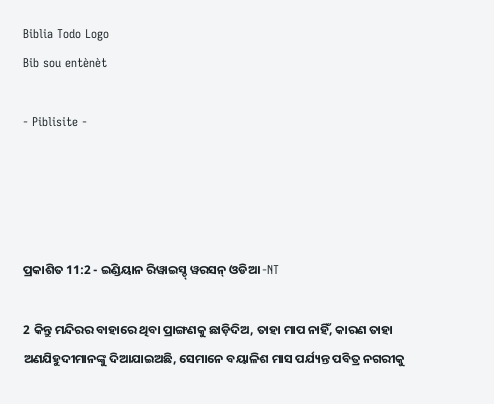Biblia Todo Logo
Bib sou entènèt

- Piblisite -




ପ୍ରକାଶିତ 11:2 - ଇଣ୍ଡିୟାନ ରିୱାଇସ୍ଡ୍ ୱରସନ୍ ଓଡିଆ -NT

2 କିନ୍ତୁ ମନ୍ଦିରର ବାହାରେ ଥିବା ପ୍ରାଙ୍ଗଣକୁ ଛାଡ଼ିଦିଅ, ତାହା ମାପ ନାହିଁ, କାରଣ ତାହା ଅଣଯିହୁଦୀମାନଙ୍କୁ ଦିଆଯାଇଅଛି, ସେମାନେ ବୟାଳିଶ ମାସ ପର୍ଯ୍ୟନ୍ତ ପବିତ୍ର ନଗରୀକୁ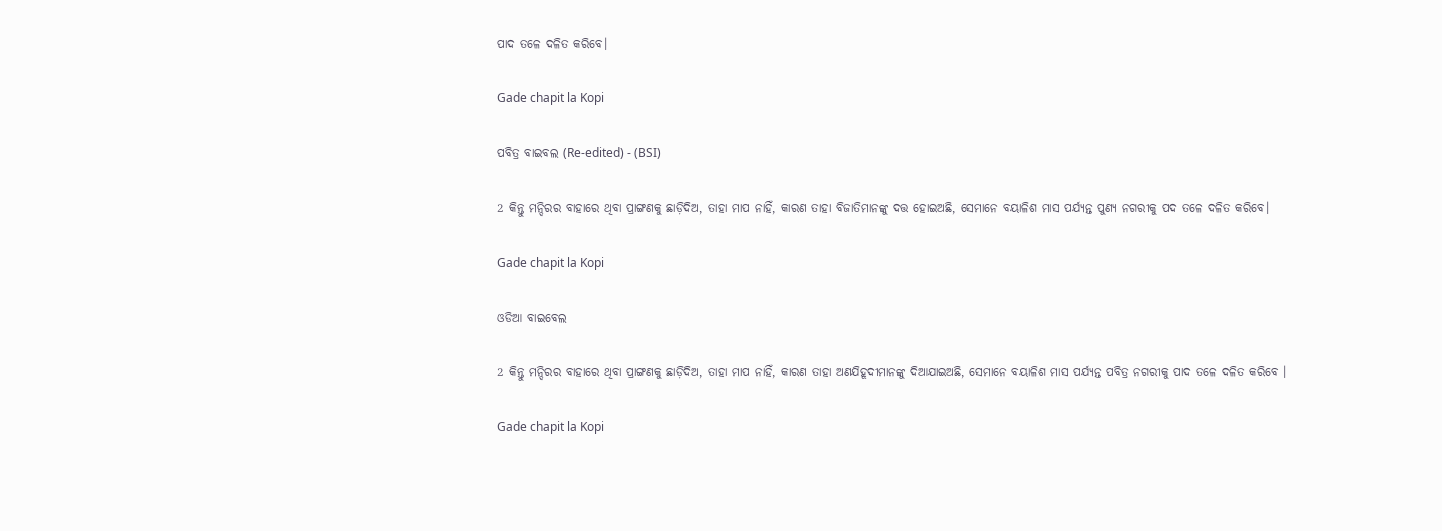ପାଦ ତଳେ ଦଳିତ କରିବେ।

Gade chapit la Kopi

ପବିତ୍ର ବାଇବଲ (Re-edited) - (BSI)

2 କିନ୍ତୁ ମନ୍ଦିରର ବାହାରେ ଥିବା ପ୍ରାଙ୍ଗଣକୁ ଛାଡ଼ିଦିଅ, ତାହା ମାପ ନାହିଁ, କାରଣ ତାହା ବିଜାତିମାନଙ୍କୁ ଦତ୍ତ ହୋଇଅଛି, ସେମାନେ ବୟାଳିଶ ମାସ ପର୍ଯ୍ୟନ୍ତ ପୁଣ୍ୟ ନଗରୀକୁ ପଦ ତଳେ ଦଳିତ କରିବେ।

Gade chapit la Kopi

ଓଡିଆ ବାଇବେଲ

2 କିନ୍ତୁ ମନ୍ଦିରର ବାହାରେ ଥିବା ପ୍ରାଙ୍ଗଣକୁ ଛାଡ଼ିଦିଅ, ତାହା ମାପ ନାହିଁ, କାରଣ ତାହା ଅଣଯିହୂଦୀମାନଙ୍କୁ ଦିଆଯାଇଅଛି, ସେମାନେ ବୟାଳିଶ ମାସ ପର୍ଯ୍ୟନ୍ତ ପବିତ୍ର ନଗରୀକୁ ପାଦ ତଳେ ଦଳିତ କରିବେ ।

Gade chapit la Kopi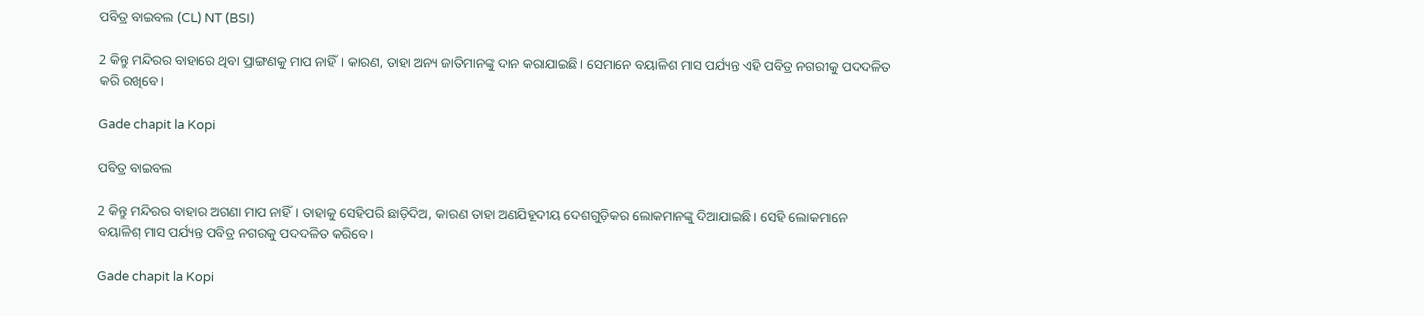ପବିତ୍ର ବାଇବଲ (CL) NT (BSI)

2 କିନ୍ତୁ ମନ୍ଦିରର ବାହାରେ ଥିବା ପ୍ରାଙ୍ଗଣକୁ ମାପ ନାହିଁ। କାରଣ, ତାହା ଅନ୍ୟ ଜାତିମାନଙ୍କୁ ଦାନ କରାଯାଇଛି। ସେମାନେ ବୟାଳିଶ ମାସ ପର୍ଯ୍ୟନ୍ତ ଏହି ପବିତ୍ର ନଗରୀକୁ ପଦଦଳିତ କରି ରଖିବେ।

Gade chapit la Kopi

ପବିତ୍ର ବାଇବଲ

2 କିନ୍ତୁ ମନ୍ଦିରର ବାହାର ଅଗଣା ମାପ ନାହିଁ। ତାହାକୁ ସେହିପରି ଛାଡ଼ିଦିଅ, କାରଣ ତାହା ଅଣଯିହୂଦୀୟ ଦେଶଗୁଡ଼ିକର ଲୋକମାନଙ୍କୁ ଦିଆଯାଇଛି। ସେହି ଲୋକମାନେ ବୟାଳିଶ୍ ମାସ ପର୍ଯ୍ୟନ୍ତ ପବିତ୍ର ନଗରକୁ ପଦଦଳିତ କରିବେ।

Gade chapit la Kopi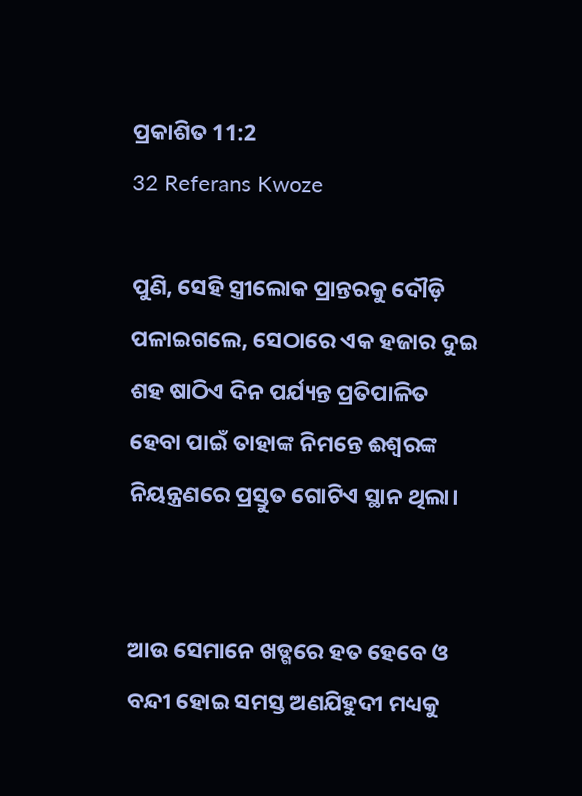ପ୍ରକାଶିତ 11:2
32 Referans Kwoze

ପୁଣି, ସେହି ସ୍ତ୍ରୀଲୋକ ପ୍ରାନ୍ତରକୁ ଦୌଡ଼ି ପଳାଇଗଲେ, ସେଠାରେ ଏକ ହଜାର ଦୁଇ ଶହ ଷାଠିଏ ଦିନ ପର୍ଯ୍ୟନ୍ତ ପ୍ରତିପାଳିତ ହେବା ପାଇଁ ତାହାଙ୍କ ନିମନ୍ତେ ଈଶ୍ବରଙ୍କ ନିୟନ୍ତ୍ରଣରେ ପ୍ରସ୍ତୁତ ଗୋଟିଏ ସ୍ଥାନ ଥିଲା।


ଆଉ ସେମାନେ ଖଡ୍ଗରେ ହତ ହେବେ ଓ ବନ୍ଦୀ ହୋଇ ସମସ୍ତ ଅଣଯିହୁଦୀ ମଧ୍ୟକୁ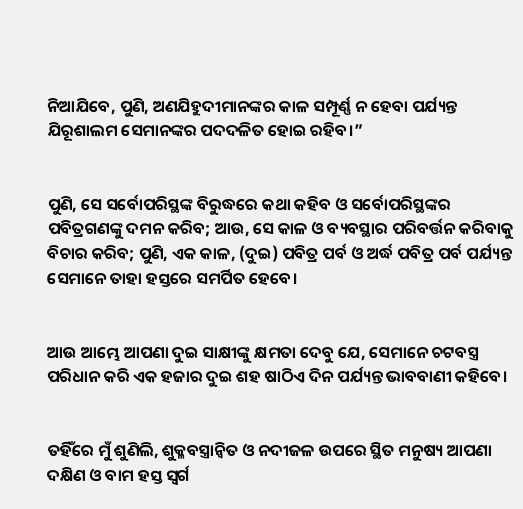ନିଆଯିବେ, ପୁଣି, ଅଣଯିହୁଦୀମାନଙ୍କର କାଳ ସମ୍ପୂର୍ଣ୍ଣ ନ ହେବା ପର୍ଯ୍ୟନ୍ତ ଯିରୂଶାଲମ ସେମାନଙ୍କର ପଦଦଳିତ ହୋଇ ରହିବ।”


ପୁଣି, ସେ ସର୍ବୋପରିସ୍ଥଙ୍କ ବିରୁଦ୍ଧରେ କଥା କହିବ ଓ ସର୍ବୋପରିସ୍ଥଙ୍କର ପବିତ୍ରଗଣଙ୍କୁ ଦମନ କରିବ; ଆଉ, ସେ କାଳ ଓ ବ୍ୟବସ୍ଥାର ପରିବର୍ତ୍ତନ କରିବାକୁ ବିଚାର କରିବ; ପୁଣି, ଏକ କାଳ, (ଦୁଇ) ପବିତ୍ର ପର୍ବ ଓ ଅର୍ଦ୍ଧ ପବିତ୍ର ପର୍ବ ପର୍ଯ୍ୟନ୍ତ ସେମାନେ ତାହା ହସ୍ତରେ ସମର୍ପିତ ହେବେ।


ଆଉ ଆମ୍ଭେ ଆପଣା ଦୁଇ ସାକ୍ଷୀଙ୍କୁ କ୍ଷମତା ଦେବୁ ଯେ, ସେମାନେ ଚଟବସ୍ତ୍ର ପରିଧାନ କରି ଏକ ହଜାର ଦୁଇ ଶହ ଷାଠିଏ ଦିନ ପର୍ଯ୍ୟନ୍ତ ଭାବବାଣୀ କହିବେ।


ତହିଁରେ ମୁଁ ଶୁଣିଲି, ଶୁକ୍ଳବସ୍ତ୍ରାନ୍ୱିତ ଓ ନଦୀଜଳ ଉପରେ ସ୍ଥିତ ମନୁଷ୍ୟ ଆପଣା ଦକ୍ଷିଣ ଓ ବାମ ହସ୍ତ ସ୍ୱର୍ଗ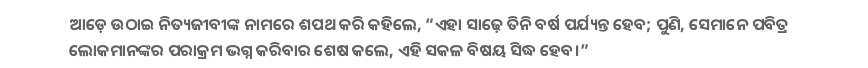ଆଡ଼େ ଉଠାଇ ନିତ୍ୟଜୀବୀଙ୍କ ନାମରେ ଶପଥ କରି କହିଲେ, “ଏହା ସାଢ଼େ ତିନି ବର୍ଷ ପର୍ଯ୍ୟନ୍ତ ହେବ; ପୁଣି, ସେମାନେ ପବିତ୍ର ଲୋକମାନଙ୍କର ପରାକ୍ରମ ଭଗ୍ନ କରିବାର ଶେଷ କଲେ, ଏହି ସକଳ ବିଷୟ ସିଦ୍ଧ ହେବ।”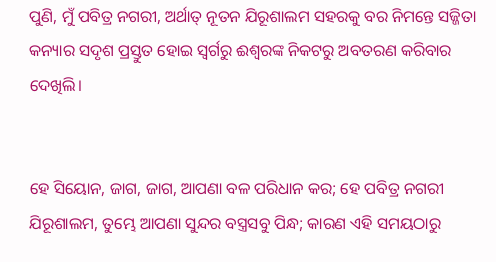ପୁଣି, ମୁଁ ପବିତ୍ର ନଗରୀ, ଅର୍ଥାତ୍‍ ନୂତନ ଯିରୂଶାଲମ ସହରକୁ ବର ନିମନ୍ତେ ସଜ୍ଜିତା କନ୍ୟାର ସଦୃଶ ପ୍ରସ୍ତୁତ ହୋଇ ସ୍ୱର୍ଗରୁ ଈଶ୍ବରଙ୍କ ନିକଟରୁ ଅବତରଣ କରିବାର ଦେଖିଲି।


ହେ ସିୟୋନ, ଜାଗ, ଜାଗ, ଆପଣା ବଳ ପରିଧାନ କର; ହେ ପବିତ୍ର ନଗରୀ ଯିରୂଶାଲମ, ତୁମ୍ଭେ ଆପଣା ସୁନ୍ଦର ବସ୍ତ୍ରସବୁ ପିନ୍ଧ; କାରଣ ଏହି ସମୟଠାରୁ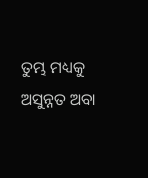ତୁମ୍ଭ ମଧ୍ୟକୁ ଅସୁନ୍ନତ ଅବା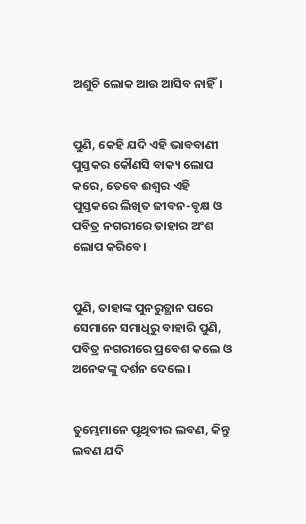ଅଶୁଚି ଲୋକ ଆଉ ଆସିବ ନାହିଁ।


ପୁଣି, କେହି ଯଦି ଏହି ଭାବବାଣୀ ପୁସ୍ତକର କୌଣସି ବାକ୍ୟ ଲୋପ କରେ, ତେବେ ଈଶ୍ବର ଏହି ପୁସ୍ତକରେ ଲିଖିତ ଜୀବନ-ବୃକ୍ଷ ଓ ପବିତ୍ର ନଗରୀରେ ତାହାର ଅଂଶ ଲୋପ କରିବେ।


ପୁଣି, ତାହାଙ୍କ ପୁନରୁତ୍ଥାନ ପରେ ସେମାନେ ସମାଧିରୁ ବାହାରି ପୁଣି, ପବିତ୍ର ନଗରୀରେ ପ୍ରବେଶ କଲେ ଓ ଅନେକଙ୍କୁ ଦର୍ଶନ ଦେଲେ।


ତୁମ୍ଭେମାନେ ପୃଥିବୀର ଲବଣ, କିନ୍ତୁ ଲବଣ ଯଦି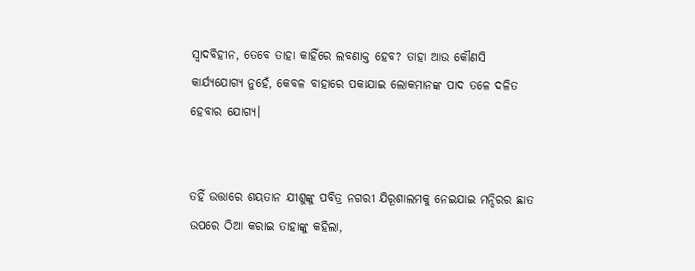ସ୍ୱାଦବିହୀନ, ତେବେ ତାହା କାହିଁରେ ଲବଣାକ୍ତ ହେବ? ତାହା ଆଉ କୌଣସି କାର୍ଯ୍ୟଯୋଗ୍ୟ ନୁହେଁ, କେବଳ ବାହାରେ ପକାଯାଇ ଲୋକମାନଙ୍କ ପାଦ ତଳେ ଦଳିତ ହେବାର ଯୋଗ୍ୟ।


ତହିଁ ଉତ୍ତାରେ ଶୟତାନ ଯୀଶୁଙ୍କୁ ପବିତ୍ର ନଗରୀ ଯିରୂଶାଲମକୁ ନେଇଯାଇ ମନ୍ଦିରର ଛାତ ଉପରେ ଠିଆ କରାଇ ତାହାଙ୍କୁ କହିଲା,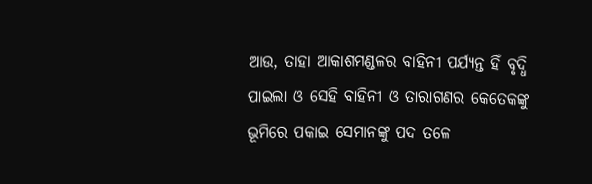ଆଉ, ତାହା ଆକାଶମଣ୍ଡଳର ବାହିନୀ ପର୍ଯ୍ୟନ୍ତ ହିଁ ବୃଦ୍ଧି ପାଇଲା ଓ ସେହି ବାହିନୀ ଓ ତାରାଗଣର କେତେକଙ୍କୁ ଭୂମିରେ ପକାଇ ସେମାନଙ୍କୁ ପଦ ତଳେ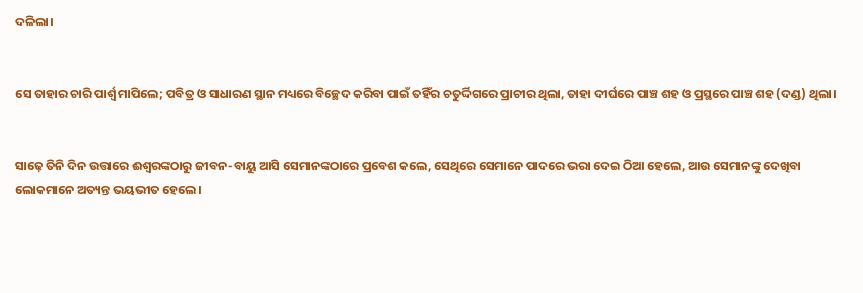ଦଳିଲା।


ସେ ତାହାର ଚାରି ପାର୍ଶ୍ୱ ମାପିଲେ; ପବିତ୍ର ଓ ସାଧାରଣ ସ୍ଥାନ ମଧ୍ୟରେ ବିଚ୍ଛେଦ କରିବା ପାଇଁ ତହିଁର ଚତୁର୍ଦ୍ଦିଗରେ ପ୍ରାଚୀର ଥିଲା, ତାହା ଦୀର୍ଘରେ ପାଞ୍ଚ ଶହ ଓ ପ୍ରସ୍ଥରେ ପାଞ୍ଚ ଶହ (ଦଣ୍ଡ) ଥିଲା।


ସାଢ଼େ ତିନି ଦିନ ଉତ୍ତାରେ ଈଶ୍ବରଙ୍କଠାରୁ ଜୀବନ-ବାୟୁ ଆସି ସେମାନଙ୍କଠାରେ ପ୍ରବେଶ କଲେ, ସେଥିରେ ସେମାନେ ପାଦରେ ଭରା ଦେଇ ଠିଆ ହେଲେ, ଆଉ ସେମାନଙ୍କୁ ଦେଖିବା ଲୋକମାନେ ଅତ୍ୟନ୍ତ ଭୟଭୀତ ହେଲେ।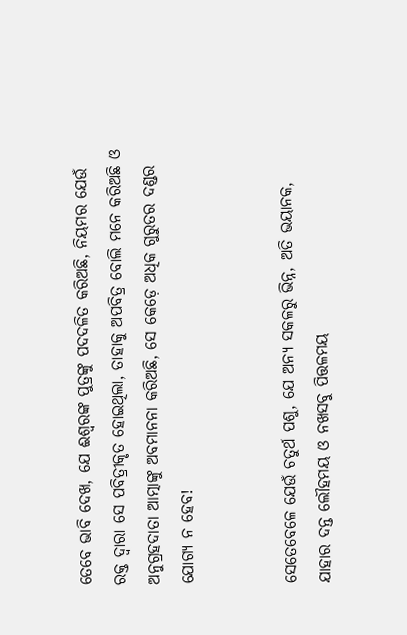ତେବେ ଭାବି ଦେଖ, ଯେ ଈଶ୍ବରଙ୍କ ପୁତ୍ରଙ୍କୁ ପଦଦଳିତ କରିଅଛି, ନିୟମର ଯେଉଁ ରକ୍ତ ଦ୍ୱାରା ସେ ପବିତ୍ରୀକୃତ ହୋଇଥିଲା, ତାହାକୁ ଅପବିତ୍ର ବୋଲି ମନେ କରିଅଛି ଓ ଅନୁଗ୍ରହଦାତା ଆତ୍ମାଙ୍କୁ ଅବମାନନା କରିଅଛି, ସେ କେଡ଼େ ଅଧିକ ଗୁରୁତର ଦଣ୍ଡର ଯୋଗ୍ୟ ନ ହେବ!


ସେତେବେଳେ ଯେଉଁ ଚତୁର୍ଥ ପଶୁ, ଯେ ଅନ୍ୟ ସକଳରୁ ଭିନ୍ନ, ଅତି ଭୟାନକ, ଯାହାର ଦନ୍ତ ଲୌହମୟ ଓ ନଖସବୁ ପିତ୍ତଳମୟ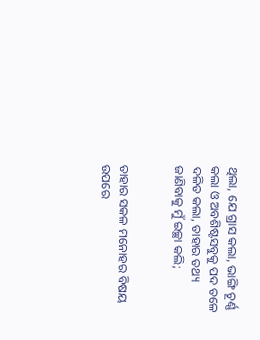ଥିଲା, ଯେ ଗ୍ରାସ କଲା, ଭାଙ୍ଗି ଚୂର୍ଣ୍ଣ କଲା ଓ ଅବଶିଷ୍ଟସବୁକୁ ପଦ ତଳେ ଦଳିତ କଲା, ତାହାର ତଥ୍ୟ ଜାଣିବାକୁ ମୁଁ ଇଚ୍ଛା କଲି;


ତାହାର ସକଳ ମନୋହର ବିଷୟ ଉପରେ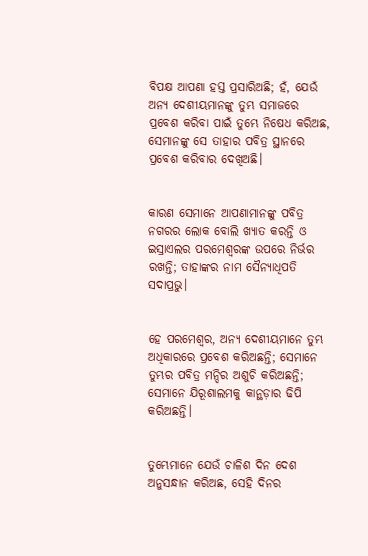ବିପକ୍ଷ ଆପଣା ହସ୍ତ ପ୍ରସାରିଅଛି; ହଁ, ଯେଉଁ ଅନ୍ୟ ଦେଶୀୟମାନଙ୍କୁ ତୁମ୍ଭ ସମାଜରେ ପ୍ରବେଶ କରିବା ପାଇଁ ତୁମ୍ଭେ ନିଷେଧ କରିଅଛ, ସେମାନଙ୍କୁ ସେ ତାହାର ପବିତ୍ର ସ୍ଥାନରେ ପ୍ରବେଶ କରିବାର ଦେଖିଅଛି।


କାରଣ ସେମାନେ ଆପଣାମାନଙ୍କୁ ପବିତ୍ର ନଗରର ଲୋକ ବୋଲି ଖ୍ୟାତ କରନ୍ତି ଓ ଇସ୍ରାଏଲର ପରମେଶ୍ୱରଙ୍କ ଉପରେ ନିର୍ଭର ରଖନ୍ତି; ତାହାଙ୍କର ନାମ ସୈନ୍ୟାଧିପତି ସଦାପ୍ରଭୁ।


ହେ ପରମେଶ୍ୱର, ଅନ୍ୟ ଦେଶୀୟମାନେ ତୁମ୍ଭ ଅଧିକାରରେ ପ୍ରବେଶ କରିଅଛନ୍ତି; ସେମାନେ ତୁମ୍ଭର ପବିତ୍ର ମନ୍ଦିର ଅଶୁଚି କରିଅଛନ୍ତି; ସେମାନେ ଯିରୂଶାଲମକୁ କାନ୍ଥଡ଼ାର ଢିପି କରିଅଛନ୍ତି।


ତୁମ୍ଭେମାନେ ଯେଉଁ ଚାଳିଶ ଦିନ ଦେଶ ଅନୁସନ୍ଧାନ କରିଅଛ, ସେହି ଦିନର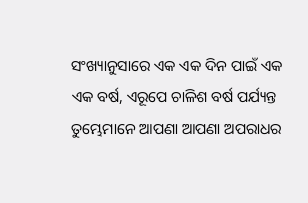ସଂଖ୍ୟାନୁସାରେ ଏକ ଏକ ଦିନ ପାଇଁ ଏକ ଏକ ବର୍ଷ, ଏରୂପେ ଚାଳିଶ ବର୍ଷ ପର୍ଯ୍ୟନ୍ତ ତୁମ୍ଭେମାନେ ଆପଣା ଆପଣା ଅପରାଧର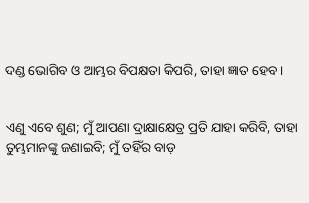ଦଣ୍ଡ ଭୋଗିବ ଓ ଆମ୍ଭର ବିପକ୍ଷତା କିପରି, ତାହା ଜ୍ଞାତ ହେବ।


ଏଣୁ ଏବେ ଶୁଣ; ମୁଁ ଆପଣା ଦ୍ରାକ୍ଷାକ୍ଷେତ୍ର ପ୍ରତି ଯାହା କରିବି, ତାହା ତୁମ୍ଭମାନଙ୍କୁ ଜଣାଇବି; ମୁଁ ତହିଁର ବାଡ଼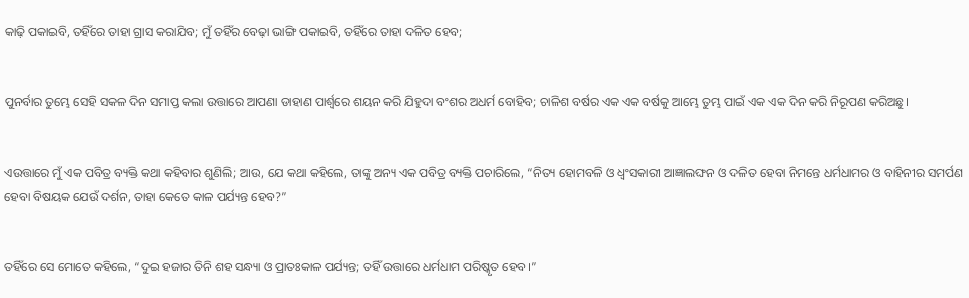କାଢ଼ି ପକାଇବି, ତହିଁରେ ତାହା ଗ୍ରାସ କରାଯିବ; ମୁଁ ତହିଁର ବେଢ଼ା ଭାଙ୍ଗି ପକାଇବି, ତହିଁରେ ତାହା ଦଳିତ ହେବ;


ପୁନର୍ବାର ତୁମ୍ଭେ ସେହି ସକଳ ଦିନ ସମାପ୍ତ କଲା ଉତ୍ତାରେ ଆପଣା ଡାହାଣ ପାର୍ଶ୍ୱରେ ଶୟନ କରି ଯିହୁଦା ବଂଶର ଅଧର୍ମ ବୋହିବ; ଚାଳିଶ ବର୍ଷର ଏକ ଏକ ବର୍ଷକୁ ଆମ୍ଭେ ତୁମ୍ଭ ପାଇଁ ଏକ ଏକ ଦିନ କରି ନିରୂପଣ କରିଅଛୁ।


ଏଉତ୍ତାରେ ମୁଁ ଏକ ପବିତ୍ର ବ୍ୟକ୍ତି କଥା କହିବାର ଶୁଣିଲି; ଆଉ, ଯେ କଥା କହିଲେ, ତାଙ୍କୁ ଅନ୍ୟ ଏକ ପବିତ୍ର ବ୍ୟକ୍ତି ପଚାରିଲେ, “ନିତ୍ୟ ହୋମବଳି ଓ ଧ୍ୱଂସକାରୀ ଆଜ୍ଞାଲଙ୍ଘନ ଓ ଦଳିତ ହେବା ନିମନ୍ତେ ଧର୍ମଧାମର ଓ ବାହିନୀର ସମର୍ପଣ ହେବା ବିଷୟକ ଯେଉଁ ଦର୍ଶନ, ତାହା କେତେ କାଳ ପର୍ଯ୍ୟନ୍ତ ହେବ?”


ତହିଁରେ ସେ ମୋତେ କହିଲେ, “ଦୁଇ ହଜାର ତିନି ଶହ ସନ୍ଧ୍ୟା ଓ ପ୍ରାତଃକାଳ ପର୍ଯ୍ୟନ୍ତ; ତହିଁ ଉତ୍ତାରେ ଧର୍ମଧାମ ପରିଷ୍କୃତ ହେବ।”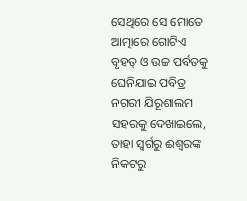ସେଥିରେ ସେ ମୋତେ ଆତ୍ମାରେ ଗୋଟିଏ ବୃହତ୍ ଓ ଉଚ୍ଚ ପର୍ବତକୁ ଘେନିଯାଇ ପବିତ୍ର ନଗରୀ ଯିରୂଶାଲମ ସହରକୁ ଦେଖାଇଲେ, ତାହା ସ୍ୱର୍ଗରୁ ଈଶ୍ବରଙ୍କ ନିକଟରୁ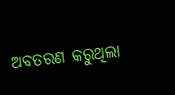ଅବତରଣ କରୁଥିଲା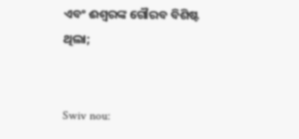ଏବଂ ଈଶ୍ବରଙ୍କ ଗୌରବ ବିଶିଷ୍ଟ ଥିଲା;


Swiv nou: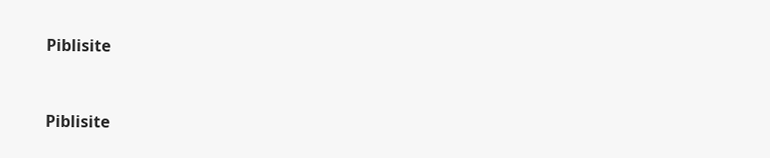Piblisite


Piblisite